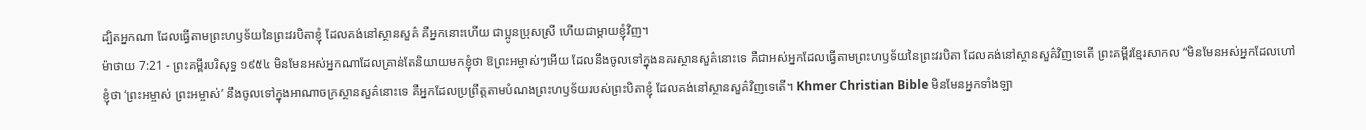ដ្បិតអ្នកណា ដែលធ្វើតាមព្រះហឫទ័យនៃព្រះវរបិតាខ្ញុំ ដែលគង់នៅស្ថានសួគ៌ គឺអ្នកនោះហើយ ជាប្អូនប្រុសស្រី ហើយជាម្តាយខ្ញុំវិញ។
ម៉ាថាយ 7:21 - ព្រះគម្ពីរបរិសុទ្ធ ១៩៥៤ មិនមែនអស់អ្នកណាដែលគ្រាន់តែនិយាយមកខ្ញុំថា ឱព្រះអម្ចាស់ៗអើយ ដែលនឹងចូលទៅក្នុងនគរស្ថានសួគ៌នោះទេ គឺជាអស់អ្នកដែលធ្វើតាមព្រះហឫទ័យនៃព្រះវរបិតា ដែលគង់នៅស្ថានសួគ៌វិញទេតើ ព្រះគម្ពីរខ្មែរសាកល “មិនមែនអស់អ្នកដែលហៅខ្ញុំថា ‘ព្រះអម្ចាស់ ព្រះអម្ចាស់’ នឹងចូលទៅក្នុងអាណាចក្រស្ថានសួគ៌នោះទេ គឺអ្នកដែលប្រព្រឹត្តតាមបំណងព្រះហឫទ័យរបស់ព្រះបិតាខ្ញុំ ដែលគង់នៅស្ថានសួគ៌វិញទេតើ។ Khmer Christian Bible មិនមែនអ្នកទាំងឡា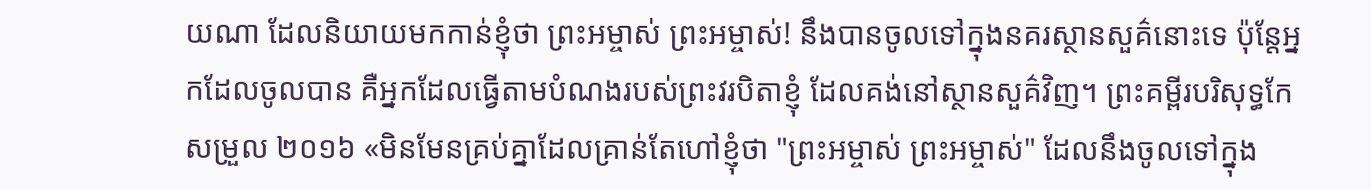យណា ដែលនិយាយមកកាន់ខ្ញុំថា ព្រះអម្ចាស់ ព្រះអម្ចាស់! នឹងបានចូលទៅក្នុងនគរស្ថានសួគ៌នោះទេ ប៉ុន្ដែអ្នកដែលចូលបាន គឺអ្នកដែលធ្វើតាមបំណងរបស់ព្រះវរបិតាខ្ញុំ ដែលគង់នៅស្ថានសួគ៌វិញ។ ព្រះគម្ពីរបរិសុទ្ធកែសម្រួល ២០១៦ «មិនមែនគ្រប់គ្នាដែលគ្រាន់តែហៅខ្ញុំថា "ព្រះអម្ចាស់ ព្រះអម្ចាស់" ដែលនឹងចូលទៅក្នុង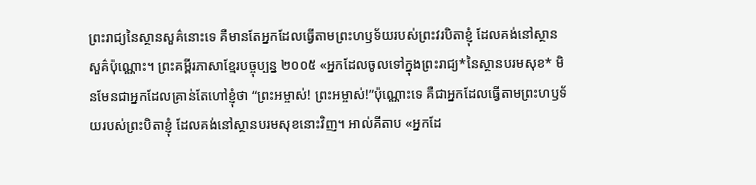ព្រះរាជ្យនៃស្ថានសួគ៌នោះទេ គឺមានតែអ្នកដែលធ្វើតាមព្រះហឫទ័យរបស់ព្រះវរបិតាខ្ញុំ ដែលគង់នៅស្ថានសួគ៌ប៉ុណ្ណោះ។ ព្រះគម្ពីរភាសាខ្មែរបច្ចុប្បន្ន ២០០៥ «អ្នកដែលចូលទៅក្នុងព្រះរាជ្យ*នៃស្ថានបរមសុខ* មិនមែនជាអ្នកដែលគ្រាន់តែហៅខ្ញុំថា “ព្រះអម្ចាស់! ព្រះអម្ចាស់!”ប៉ុណ្ណោះទេ គឺជាអ្នកដែលធ្វើតាមព្រះហឫទ័យរបស់ព្រះបិតាខ្ញុំ ដែលគង់នៅស្ថានបរមសុខនោះវិញ។ អាល់គីតាប «អ្នកដែ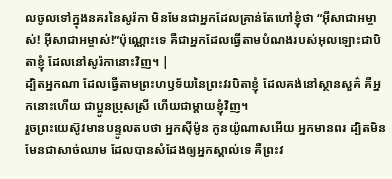លចូលទៅក្នុងនគរនៃសូរ៉កា មិនមែនជាអ្នកដែលគ្រាន់តែហៅខ្ញុំថា “អ៊ីសាជាអម្ចាស់! អ៊ីសាជាអម្ចាស់!”ប៉ុណ្ណោះទេ គឺជាអ្នកដែលធ្វើតាមបំណងរបស់អុលឡោះជាបិតាខ្ញុំ ដែលនៅសូរ៉កានោះវិញ។ |
ដ្បិតអ្នកណា ដែលធ្វើតាមព្រះហឫទ័យនៃព្រះវរបិតាខ្ញុំ ដែលគង់នៅស្ថានសួគ៌ គឺអ្នកនោះហើយ ជាប្អូនប្រុសស្រី ហើយជាម្តាយខ្ញុំវិញ។
រួចព្រះយេស៊ូវមានបន្ទូលតបថា អ្នកស៊ីម៉ូន កូនយ៉ូណាសអើយ អ្នកមានពរ ដ្បិតមិនមែនជាសាច់ឈាម ដែលបានសំដែងឲ្យអ្នកស្គាល់ទេ គឺព្រះវ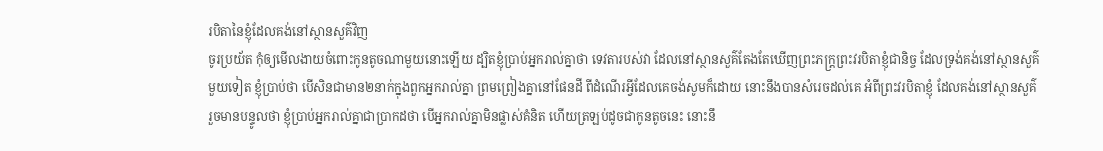របិតានៃខ្ញុំដែលគង់នៅស្ថានសួគ៌វិញ
ចូរប្រយ័ត កុំឲ្យមើលងាយចំពោះកូនតូចណាមួយនោះឡើយ ដ្បិតខ្ញុំប្រាប់អ្នករាល់គ្នាថា ទេវតារបស់វា ដែលនៅស្ថានសួគ៌តែងតែឃើញព្រះភក្ត្រព្រះវរបិតាខ្ញុំជានិច្ច ដែលទ្រង់គង់នៅស្ថានសួគ៌
មួយទៀត ខ្ញុំប្រាប់ថា បើសិនជាមាន២នាក់ក្នុងពួកអ្នករាល់គ្នា ព្រមព្រៀងគ្នានៅផែនដី ពីដំណើរអ្វីដែលគេចង់សូមក៏ដោយ នោះនឹងបានសំរេចដល់គេ អំពីព្រះវរបិតាខ្ញុំ ដែលគង់នៅស្ថានសួគ៌
រួចមានបន្ទូលថា ខ្ញុំប្រាប់អ្នករាល់គ្នាជាប្រាកដថា បើអ្នករាល់គ្នាមិនផ្លាស់គំនិត ហើយត្រឡប់ដូចជាកូនតូចនេះ នោះនឹ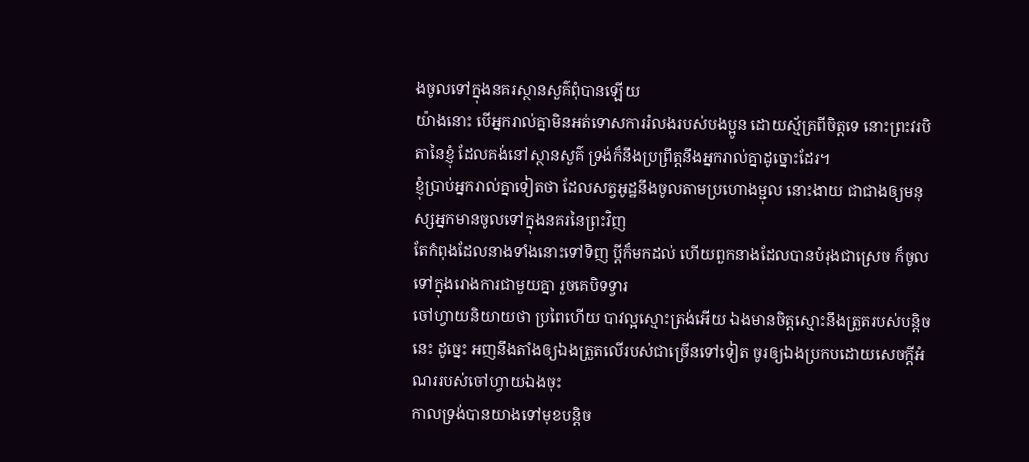ងចូលទៅក្នុងនគរស្ថានសួគ៌ពុំបានឡើយ
យ៉ាងនោះ បើអ្នករាល់គ្នាមិនអត់ទោសការរំលងរបស់បងប្អូន ដោយស្ម័គ្រពីចិត្តទេ នោះព្រះវរបិតានៃខ្ញុំ ដែលគង់នៅស្ថានសួគ៌ ទ្រង់ក៏នឹងប្រព្រឹត្តនឹងអ្នករាល់គ្នាដូច្នោះដែរ។
ខ្ញុំប្រាប់អ្នករាល់គ្នាទៀតថា ដែលសត្វអូដ្ឋនឹងចូលតាមប្រហោងម្ជុល នោះងាយ ជាជាងឲ្យមនុស្សអ្នកមានចូលទៅក្នុងនគរនៃព្រះវិញ
តែកំពុងដែលនាងទាំងនោះទៅទិញ ប្ដីក៏មកដល់ ហើយពួកនាងដែលបានបំរុងជាស្រេច ក៏ចូលទៅក្នុងរោងការជាមួយគ្នា រួចគេបិទទ្វារ
ចៅហ្វាយនិយាយថា ប្រពៃហើយ បាវល្អស្មោះត្រង់អើយ ឯងមានចិត្តស្មោះនឹងត្រួតរបស់បន្តិចនេះ ដូច្នេះ អញនឹងតាំងឲ្យឯងត្រួតលើរបស់ជាច្រើនទៅទៀត ចូរឲ្យឯងប្រកបដោយសេចក្ដីអំណររបស់ចៅហ្វាយឯងចុះ
កាលទ្រង់បានយាងទៅមុខបន្តិច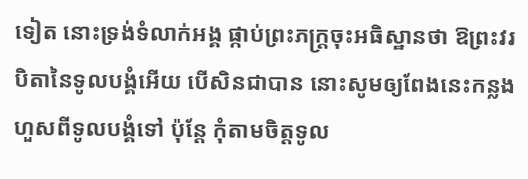ទៀត នោះទ្រង់ទំលាក់អង្គ ផ្កាប់ព្រះភក្ត្រចុះអធិស្ឋានថា ឱព្រះវរបិតានៃទូលបង្គំអើយ បើសិនជាបាន នោះសូមឲ្យពែងនេះកន្លងហួសពីទូលបង្គំទៅ ប៉ុន្តែ កុំតាមចិត្តទូល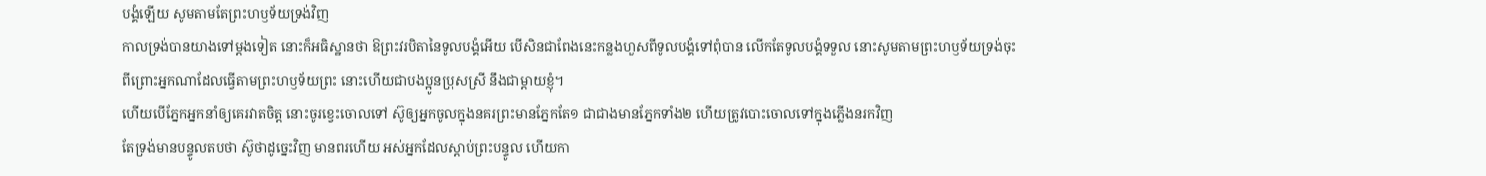បង្គំឡើយ សូមតាមតែព្រះហឫទ័យទ្រង់វិញ
កាលទ្រង់បានយាងទៅម្តងទៀត នោះក៏អធិស្ឋានថា ឱព្រះវរបិតានៃទូលបង្គំអើយ បើសិនជាពែងនេះកន្លងហួសពីទូលបង្គំទៅពុំបាន លើកតែទូលបង្គំទទួល នោះសូមតាមព្រះហឫទ័យទ្រង់ចុះ
ពីព្រោះអ្នកណាដែលធ្វើតាមព្រះហឫទ័យព្រះ នោះហើយជាបងប្អូនប្រុសស្រី នឹងជាម្តាយខ្ញុំ។
ហើយបើភ្នែកអ្នកនាំឲ្យគេរវាតចិត្ត នោះចូរខ្វេះចោលទៅ ស៊ូឲ្យអ្នកចូលក្នុងនគរព្រះមានភ្នែកតែ១ ជាជាងមានភ្នែកទាំង២ ហើយត្រូវបោះចោលទៅក្នុងភ្លើងនរកវិញ
តែទ្រង់មានបន្ទូលតបថា ស៊ូថាដូច្នេះវិញ មានពរហើយ អស់អ្នកដែលស្តាប់ព្រះបន្ទូល ហើយកា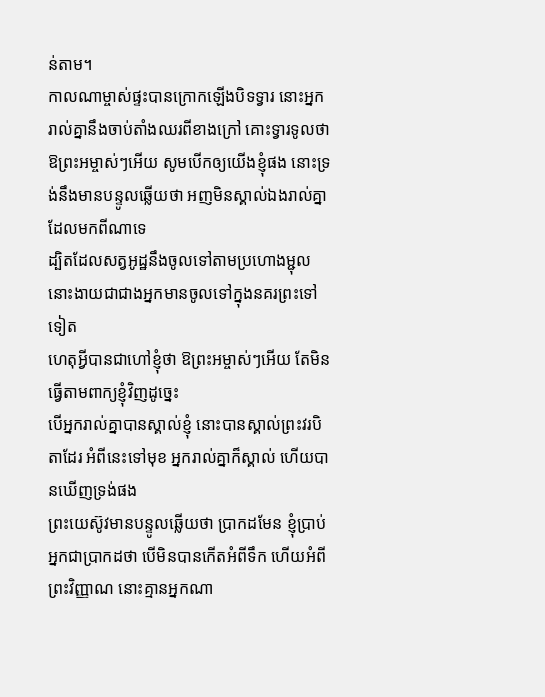ន់តាម។
កាលណាម្ចាស់ផ្ទះបានក្រោកឡើងបិទទ្វារ នោះអ្នករាល់គ្នានឹងចាប់តាំងឈរពីខាងក្រៅ គោះទ្វារទូលថា ឱព្រះអម្ចាស់ៗអើយ សូមបើកឲ្យយើងខ្ញុំផង នោះទ្រង់នឹងមានបន្ទូលឆ្លើយថា អញមិនស្គាល់ឯងរាល់គ្នាដែលមកពីណាទេ
ដ្បិតដែលសត្វអូដ្ឋនឹងចូលទៅតាមប្រហោងម្ជុល នោះងាយជាជាងអ្នកមានចូលទៅក្នុងនគរព្រះទៅទៀត
ហេតុអ្វីបានជាហៅខ្ញុំថា ឱព្រះអម្ចាស់ៗអើយ តែមិនធ្វើតាមពាក្យខ្ញុំវិញដូច្នេះ
បើអ្នករាល់គ្នាបានស្គាល់ខ្ញុំ នោះបានស្គាល់ព្រះវរបិតាដែរ អំពីនេះទៅមុខ អ្នករាល់គ្នាក៏ស្គាល់ ហើយបានឃើញទ្រង់ផង
ព្រះយេស៊ូវមានបន្ទូលឆ្លើយថា ប្រាកដមែន ខ្ញុំប្រាប់អ្នកជាប្រាកដថា បើមិនបានកើតអំពីទឹក ហើយអំពីព្រះវិញ្ញាណ នោះគ្មានអ្នកណា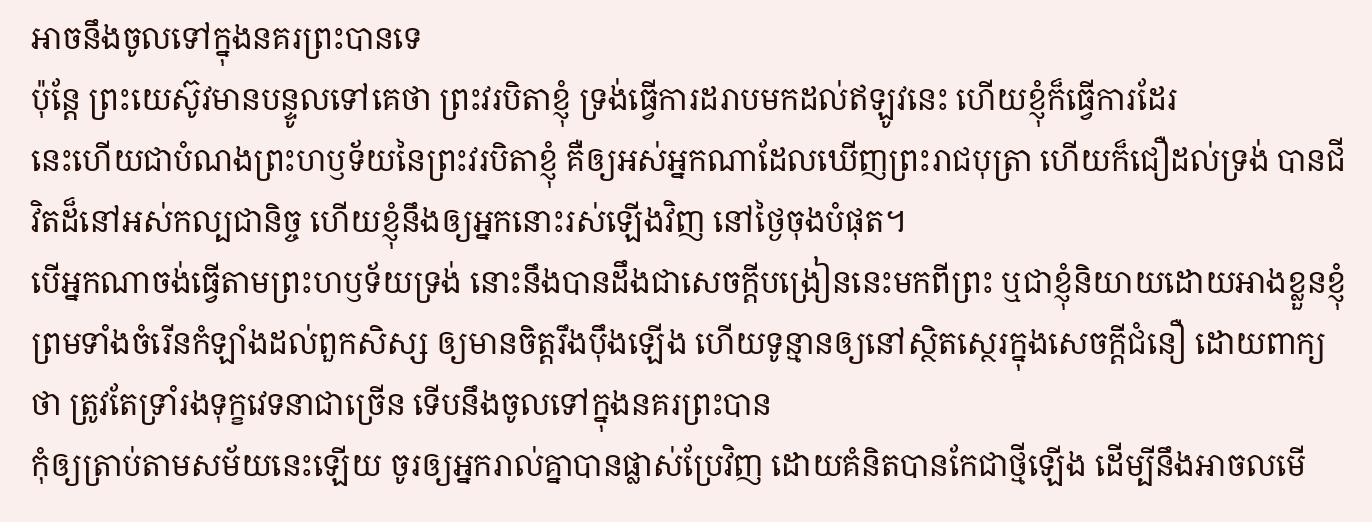អាចនឹងចូលទៅក្នុងនគរព្រះបានទេ
ប៉ុន្តែ ព្រះយេស៊ូវមានបន្ទូលទៅគេថា ព្រះវរបិតាខ្ញុំ ទ្រង់ធ្វើការដរាបមកដល់ឥឡូវនេះ ហើយខ្ញុំក៏ធ្វើការដែរ
នេះហើយជាបំណងព្រះហឫទ័យនៃព្រះវរបិតាខ្ញុំ គឺឲ្យអស់អ្នកណាដែលឃើញព្រះរាជបុត្រា ហើយក៏ជឿដល់ទ្រង់ បានជីវិតដ៏នៅអស់កល្បជានិច្ច ហើយខ្ញុំនឹងឲ្យអ្នកនោះរស់ឡើងវិញ នៅថ្ងៃចុងបំផុត។
បើអ្នកណាចង់ធ្វើតាមព្រះហឫទ័យទ្រង់ នោះនឹងបានដឹងជាសេចក្ដីបង្រៀននេះមកពីព្រះ ឬជាខ្ញុំនិយាយដោយអាងខ្លួនខ្ញុំ
ព្រមទាំងចំរើនកំឡាំងដល់ពួកសិស្ស ឲ្យមានចិត្តរឹងប៉ឹងឡើង ហើយទូន្មានឲ្យនៅស្ថិតស្ថេរក្នុងសេចក្ដីជំនឿ ដោយពាក្យថា ត្រូវតែទ្រាំរងទុក្ខវេទនាជាច្រើន ទើបនឹងចូលទៅក្នុងនគរព្រះបាន
កុំឲ្យត្រាប់តាមសម័យនេះឡើយ ចូរឲ្យអ្នករាល់គ្នាបានផ្លាស់ប្រែវិញ ដោយគំនិតបានកែជាថ្មីឡើង ដើម្បីនឹងអាចលមើ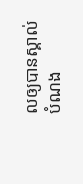លឲ្យបានស្គាល់បំណង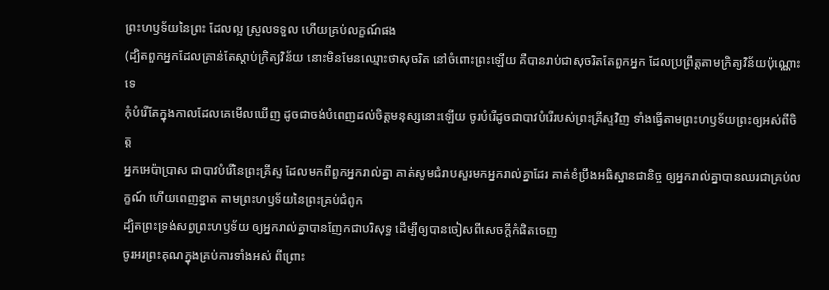ព្រះហឫទ័យនៃព្រះ ដែលល្អ ស្រួលទទួល ហើយគ្រប់លក្ខណ៍ផង
(ដ្បិតពួកអ្នកដែលគ្រាន់តែស្តាប់ក្រិត្យវិន័យ នោះមិនមែនឈ្មោះថាសុចរិត នៅចំពោះព្រះឡើយ គឺបានរាប់ជាសុចរិតតែពួកអ្នក ដែលប្រព្រឹត្តតាមក្រិត្យវិន័យប៉ុណ្ណោះទេ
កុំបំរើតែក្នុងកាលដែលគេមើលឃើញ ដូចជាចង់បំពេញដល់ចិត្តមនុស្សនោះឡើយ ចូរបំរើដូចជាបាវបំរើរបស់ព្រះគ្រីស្ទវិញ ទាំងធ្វើតាមព្រះហឫទ័យព្រះឲ្យអស់ពីចិត្ត
អ្នកអេប៉ាប្រាស ជាបាវបំរើនៃព្រះគ្រីស្ទ ដែលមកពីពួកអ្នករាល់គ្នា គាត់សូមជំរាបសួរមកអ្នករាល់គ្នាដែរ គាត់ខំប្រឹងអធិស្ឋានជានិច្ច ឲ្យអ្នករាល់គ្នាបានឈរជាគ្រប់លក្ខណ៍ ហើយពេញខ្នាត តាមព្រះហឫទ័យនៃព្រះគ្រប់ជំពូក
ដ្បិតព្រះទ្រង់សព្វព្រះហឫទ័យ ឲ្យអ្នករាល់គ្នាបានញែកជាបរិសុទ្ធ ដើម្បីឲ្យបានចៀសពីសេចក្ដីកំផិតចេញ
ចូរអរព្រះគុណក្នុងគ្រប់ការទាំងអស់ ពីព្រោះ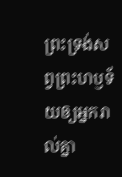ព្រះទ្រង់សព្វព្រះហឫទ័យឲ្យអ្នករាល់គ្នា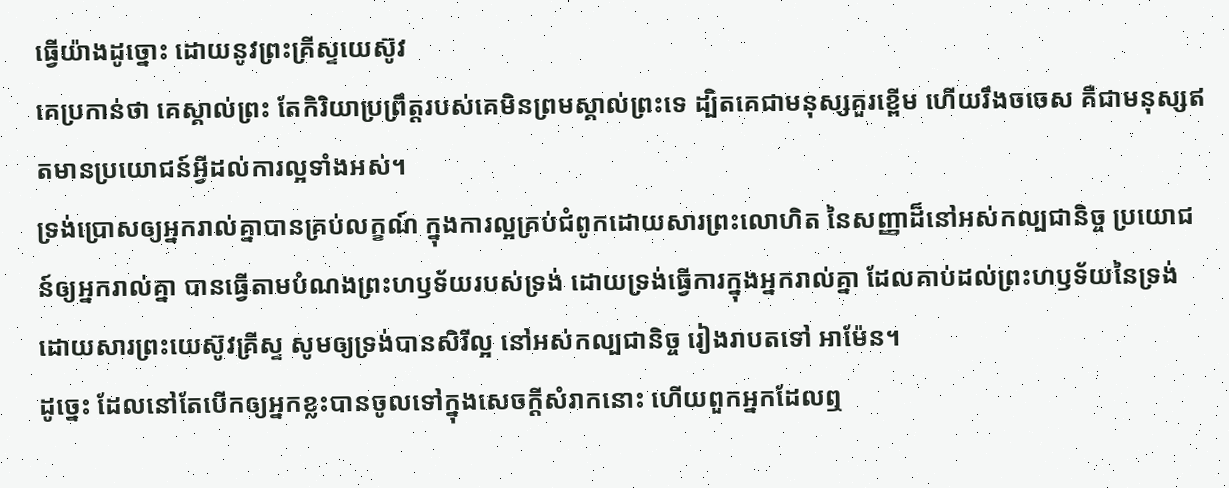ធ្វើយ៉ាងដូច្នោះ ដោយនូវព្រះគ្រីស្ទយេស៊ូវ
គេប្រកាន់ថា គេស្គាល់ព្រះ តែកិរិយាប្រព្រឹត្តរបស់គេមិនព្រមស្គាល់ព្រះទេ ដ្បិតគេជាមនុស្សគួរខ្ពើម ហើយរឹងចចេស គឺជាមនុស្សឥតមានប្រយោជន៍អ្វីដល់ការល្អទាំងអស់។
ទ្រង់ប្រោសឲ្យអ្នករាល់គ្នាបានគ្រប់លក្ខណ៍ ក្នុងការល្អគ្រប់ជំពូកដោយសារព្រះលោហិត នៃសញ្ញាដ៏នៅអស់កល្បជានិច្ច ប្រយោជន៍ឲ្យអ្នករាល់គ្នា បានធ្វើតាមបំណងព្រះហឫទ័យរបស់ទ្រង់ ដោយទ្រង់ធ្វើការក្នុងអ្នករាល់គ្នា ដែលគាប់ដល់ព្រះហឫទ័យនៃទ្រង់ ដោយសារព្រះយេស៊ូវគ្រីស្ទ សូមឲ្យទ្រង់បានសិរីល្អ នៅអស់កល្បជានិច្ច រៀងរាបតទៅ អាម៉ែន។
ដូច្នេះ ដែលនៅតែបើកឲ្យអ្នកខ្លះបានចូលទៅក្នុងសេចក្ដីសំរាកនោះ ហើយពួកអ្នកដែលឮ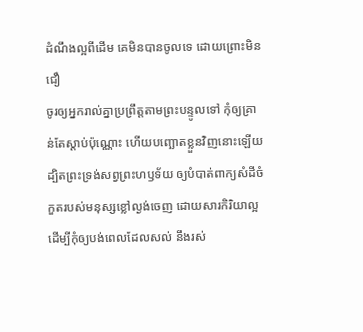ដំណឹងល្អពីដើម គេមិនបានចូលទេ ដោយព្រោះមិនជឿ
ចូរឲ្យអ្នករាល់គ្នាប្រព្រឹត្តតាមព្រះបន្ទូលទៅ កុំឲ្យគ្រាន់តែស្តាប់ប៉ុណ្ណោះ ហើយបញ្ឆោតខ្លួនវិញនោះឡើយ
ដ្បិតព្រះទ្រង់សព្វព្រះហឫទ័យ ឲ្យបំបាត់ពាក្យសំដីចំកួតរបស់មនុស្សខ្លៅល្ងង់ចេញ ដោយសារកិរិយាល្អ
ដើម្បីកុំឲ្យបង់ពេលដែលសល់ នឹងរស់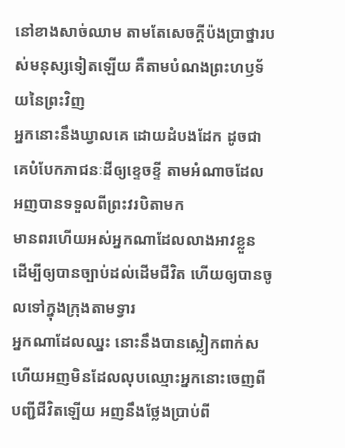នៅខាងសាច់ឈាម តាមតែសេចក្ដីប៉ងប្រាថ្នារបស់មនុស្សទៀតឡើយ គឺតាមបំណងព្រះហឫទ័យនៃព្រះវិញ
អ្នកនោះនឹងឃ្វាលគេ ដោយដំបងដែក ដូចជាគេបំបែកភាជនៈដីឲ្យខ្ទេចខ្ទី តាមអំណាចដែលអញបានទទួលពីព្រះវរបិតាមក
មានពរហើយអស់អ្នកណាដែលលាងអាវខ្លួន ដើម្បីឲ្យបានច្បាប់ដល់ដើមជីវិត ហើយឲ្យបានចូលទៅក្នុងក្រុងតាមទ្វារ
អ្នកណាដែលឈ្នះ នោះនឹងបានស្លៀកពាក់ស ហើយអញមិនដែលលុបឈ្មោះអ្នកនោះចេញពីបញ្ជីជីវិតឡើយ អញនឹងថ្លែងប្រាប់ពី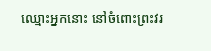ឈ្មោះអ្នកនោះ នៅចំពោះព្រះវរ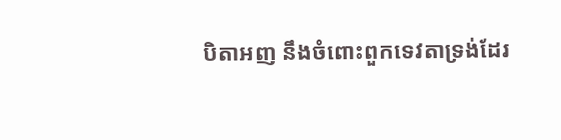បិតាអញ នឹងចំពោះពួកទេវតាទ្រង់ដែរ